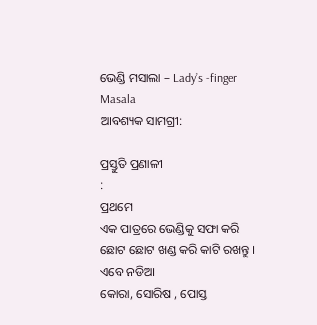ଭେଣ୍ଡି ମସାଲା – Lady’s -finger Masala
ଆବଶ୍ୟକ ସାମଗ୍ରୀ:

ପ୍ରସ୍ତୁତି ପ୍ରଣାଳୀ
:
ପ୍ରଥମେ
ଏକ ପାତ୍ରରେ ଭେଣ୍ଡିକୁ ସଫା କରି ଛୋଟ ଛୋଟ ଖଣ୍ଡ କରି କାଟି ରଖନ୍ତୁ । ଏବେ ନଡିଆ
କୋରା, ସୋରିଷ , ପୋସ୍ତ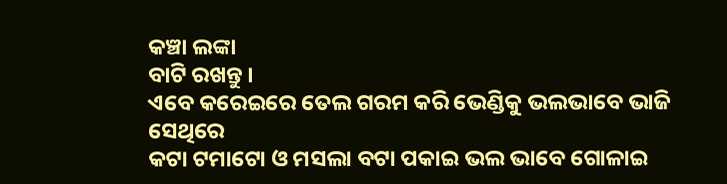କଞ୍ଚା ଲଙ୍କା
ବାଟି ରଖନ୍ତୁ ।
ଏବେ କରେଇରେ ତେଲ ଗରମ କରି ଭେଣ୍ଡିକୁ ଭଲଭାବେ ଭାଜି ସେଥିରେ
କଟା ଟମାଟୋ ଓ ମସଲା ବଟା ପକାଇ ଭଲ ଭାବେ ଗୋଳାଇ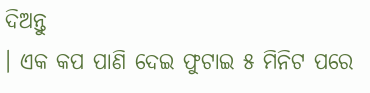ଦିଅନ୍ତୁ
। ଏକ କପ ପାଣି ଦେଇ ଫୁଟାଇ ୫ ମିନିଟ ପରେ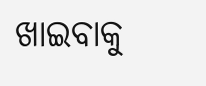ଖାଇବାକୁ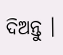ଦିଅନ୍ତୁ ।